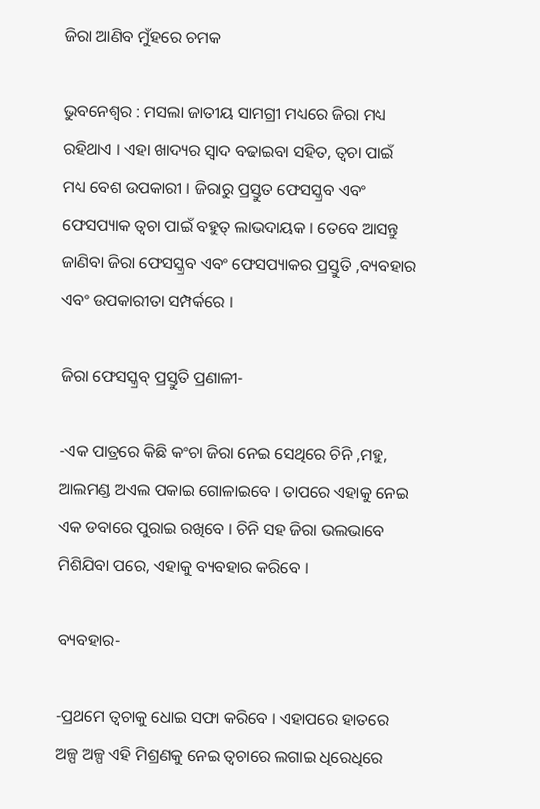ଜିରା ଆଣିବ ମୁଁହରେ ଚମକ

ଭୁବନେଶ୍ୱର : ମସଲା ଜାତୀୟ ସାମଗ୍ରୀ ମଧ୍ୟରେ ଜିରା ମଧ୍ୟ ରହିଥାଏ । ଏହା ଖାଦ୍ୟର ସ୍ବାଦ ବଢାଇବା ସହିତ, ତ୍ୱଚା ପାଇଁ ମଧ୍ୟ ବେଶ ଉପକାରୀ । ଜିରାରୁ ପ୍ରସ୍ତୁତ ଫେସସ୍କ୍ରବ ଏବଂ ଫେସପ୍ୟାକ ତ୍ୱଚା ପାଇଁ ବହୁତ୍ ଲାଭଦାୟକ । ତେବେ ଆସନ୍ତୁ ଜାଣିବା ଜିରା ଫେସସ୍କ୍ରବ ଏବଂ ଫେସପ୍ୟାକର ପ୍ରସ୍ତୁତି ,ବ୍ୟବହାର ଏବଂ ଉପକାରୀତା ସମ୍ପର୍କରେ ।

ଜିରା ଫେସସ୍କ୍ରବ୍ ପ୍ରସ୍ତୁତି ପ୍ରଣାଳୀ-

-ଏକ ପାତ୍ରରେ କିଛି କଂଚା ଜିରା ନେଇ ସେଥିରେ ଚିନି ,ମହୁ, ଆଲମଣ୍ଡ ଅଏଲ ପକାଇ ଗୋଳାଇବେ । ତାପରେ ଏହାକୁ ନେଇ ଏକ ଡବାରେ ପୁରାଇ ରଖିବେ । ଚିନି ସହ ଜିରା ଭଲଭାବେ ମିଶିଯିବା ପରେ, ଏହାକୁ ବ୍ୟବହାର କରିବେ ।

ବ୍ୟବହାର-

-ପ୍ରଥମେ ତ୍ୱଚାକୁ ଧୋଇ ସଫା କରିବେ । ଏହାପରେ ହାତରେ ଅଳ୍ପ ଅଳ୍ପ ଏହି ମିଶ୍ରଣକୁ ନେଇ ତ୍ୱଚାରେ ଲଗାଇ ଧିରେଧିରେ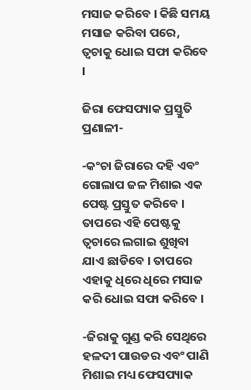ମସାଜ କରିବେ । କିଛି ସମୟ ମସାଜ କରିବା ପରେ, ତ୍ୱଚାକୁ ଧୋଇ ସଫା କରିବେ ।

ଜିରା ଫେସପ୍ୟାକ ପ୍ରସ୍ତୁତି ପ୍ରଣାଳୀ-

-କଂଚା ଜିରାରେ ଦହି ଏବଂ ଗୋଲାପ ଜଳ ମିଶାଇ ଏକ ପେଷ୍ଟ ପ୍ରସ୍ତୁତ କରିବେ । ତାପରେ ଏହି ପେଷ୍ଟକୁ ତ୍ୱଚାରେ ଲଗାଇ ଶୁଖିବା ଯାଏ ଛାଡିବେ । ତାପରେ ଏହାକୁ ଧିରେ ଧିରେ ମସାଜ କରି ଧୋଇ ସଫା କରିବେ ।

-ଜିରାକୁ ଗୁଣ୍ଡ କରି ସେଥିରେ ହଳଦୀ ପାଉଡର ଏବଂ ପାଣି ମିଶାଇ ମଧ୍ୟ ଫେସପ୍ୟାକ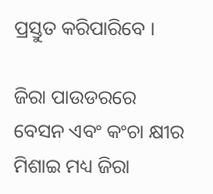ପ୍ରସ୍ତୁତ କରିପାରିବେ ।

ଜିରା ପାଉଡରରେ ବେସନ ଏବଂ କଂଚା କ୍ଷୀର ମିଶାଇ ମଧ୍ୟ ଜିରା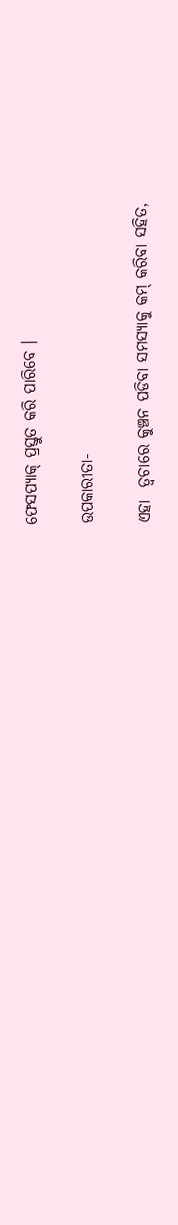ଫେସପ୍ୟାକ୍ ପ୍ରସ୍ତୁତ କରି ପାରିବେ ।

ଉପକାରୀତା-

ଏହା  ତ୍ୱଚାରେ କୁଞ୍ଚନ ପଡିବା ସମସ୍ୟାକୁ କମ୍ କରିବା ସହିତ,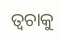ତ୍ୱଚାକୁ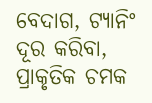ବେଦାଗ, ଟ୍ୟାନିଂ ଦୂର କରିବା, ପ୍ରାକୃତିକ ଚମକ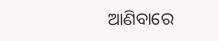ଆଣିବାରେ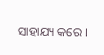ସାହାଯ୍ୟ କରେ ।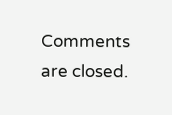Comments are closed.